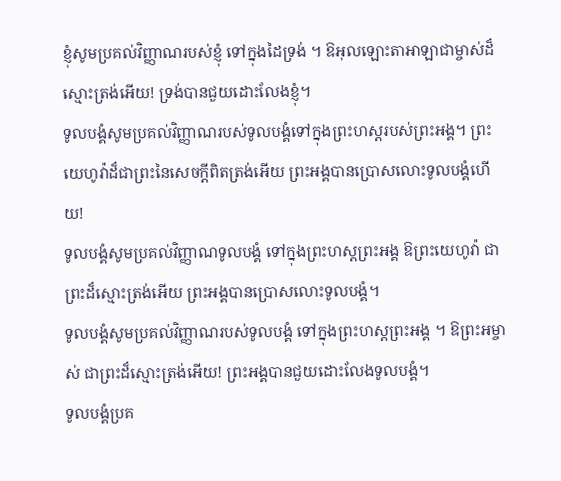ខ្ញុំសូមប្រគល់វិញ្ញាណរបស់ខ្ញុំ ទៅក្នុងដៃទ្រង់ ។ ឱអុលឡោះតាអាឡាជាម្ចាស់ដ៏ស្មោះត្រង់អើយ! ទ្រង់បានជួយដោះលែងខ្ញុំ។
ទូលបង្គំសូមប្រគល់វិញ្ញាណរបស់ទូលបង្គំទៅក្នុងព្រះហស្តរបស់ព្រះអង្គ។ ព្រះយេហូវ៉ាដ៏ជាព្រះនៃសេចក្ដីពិតត្រង់អើយ ព្រះអង្គបានប្រោសលោះទូលបង្គំហើយ!
ទូលបង្គំសូមប្រគល់វិញ្ញាណទូលបង្គំ ទៅក្នុងព្រះហស្តព្រះអង្គ ឱព្រះយេហូវ៉ា ជាព្រះដ៏ស្មោះត្រង់អើយ ព្រះអង្គបានប្រោសលោះទូលបង្គំ។
ទូលបង្គំសូមប្រគល់វិញ្ញាណរបស់ទូលបង្គំ ទៅក្នុងព្រះហស្ដព្រះអង្គ ។ ឱព្រះអម្ចាស់ ជាព្រះដ៏ស្មោះត្រង់អើយ! ព្រះអង្គបានជួយដោះលែងទូលបង្គំ។
ទូលបង្គំប្រគ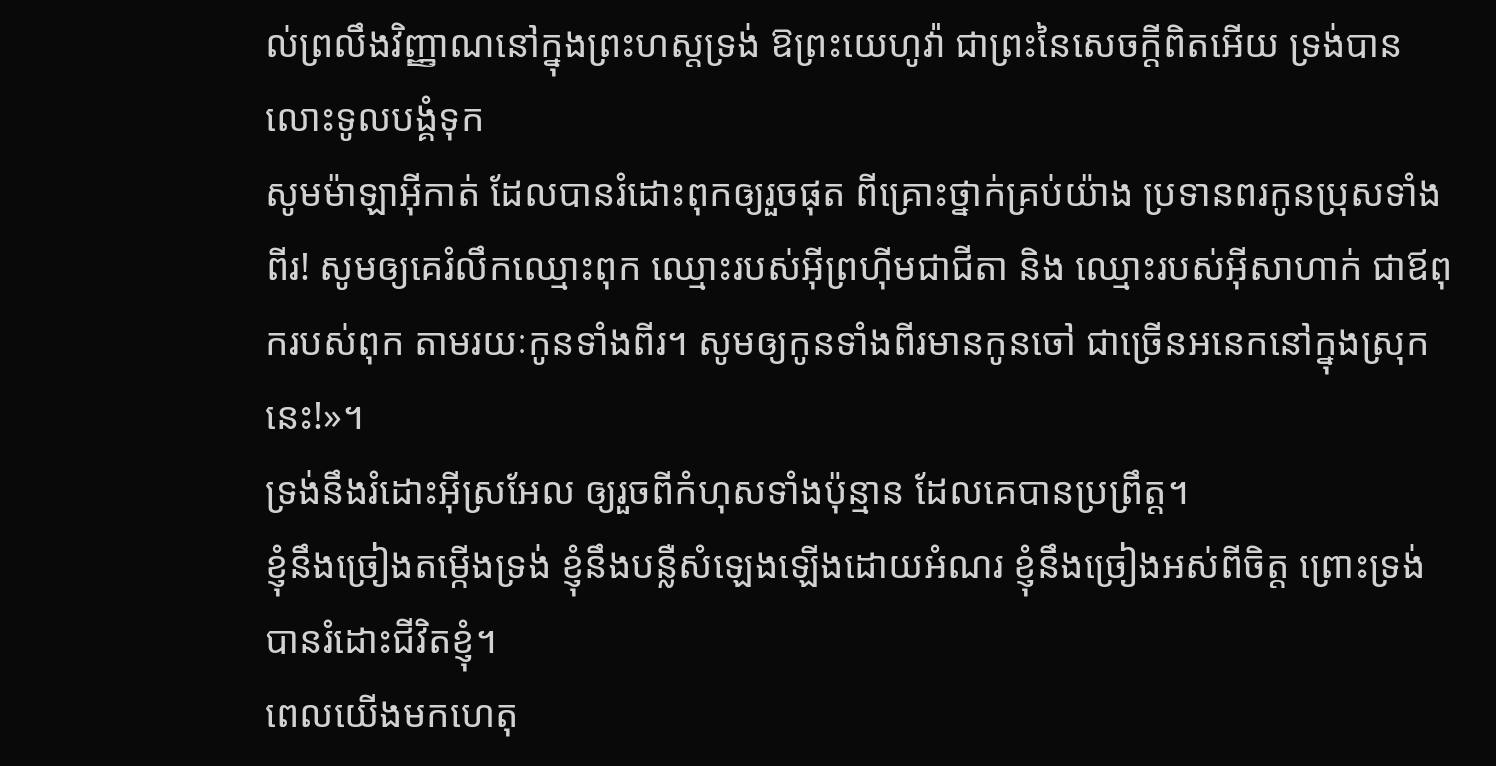ល់ព្រលឹងវិញ្ញាណនៅក្នុងព្រះហស្តទ្រង់ ឱព្រះយេហូវ៉ា ជាព្រះនៃសេចក្ដីពិតអើយ ទ្រង់បានលោះទូលបង្គំទុក
សូមម៉ាឡាអ៊ីកាត់ ដែលបានរំដោះពុកឲ្យរួចផុត ពីគ្រោះថ្នាក់គ្រប់យ៉ាង ប្រទានពរកូនប្រុសទាំងពីរ! សូមឲ្យគេរំលឹកឈ្មោះពុក ឈ្មោះរបស់អ៊ីព្រហ៊ីមជាជីតា និង ឈ្មោះរបស់អ៊ីសាហាក់ ជាឪពុករបស់ពុក តាមរយៈកូនទាំងពីរ។ សូមឲ្យកូនទាំងពីរមានកូនចៅ ជាច្រើនអនេកនៅក្នុងស្រុកនេះ!»។
ទ្រង់នឹងរំដោះអ៊ីស្រអែល ឲ្យរួចពីកំហុសទាំងប៉ុន្មាន ដែលគេបានប្រព្រឹត្ត។
ខ្ញុំនឹងច្រៀងតម្កើងទ្រង់ ខ្ញុំនឹងបន្លឺសំឡេងឡើងដោយអំណរ ខ្ញុំនឹងច្រៀងអស់ពីចិត្ត ព្រោះទ្រង់បានរំដោះជីវិតខ្ញុំ។
ពេលយើងមកហេតុ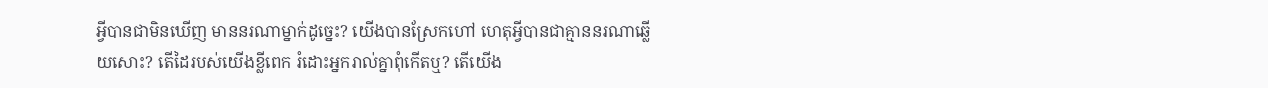អ្វីបានជាមិនឃើញ មាននរណាម្នាក់ដូច្នេះ? យើងបានស្រែកហៅ ហេតុអ្វីបានជាគ្មាននរណាឆ្លើយសោះ? តើដៃរបស់យើងខ្លីពេក រំដោះអ្នករាល់គ្នាពុំកើតឬ? តើយើង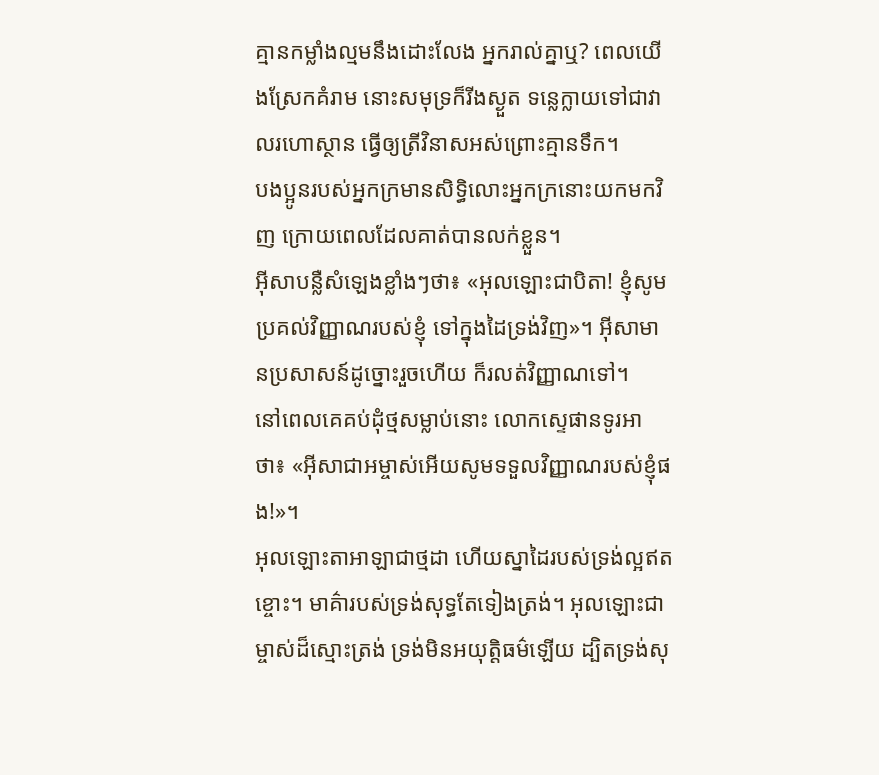គ្មានកម្លាំងល្មមនឹងដោះលែង អ្នករាល់គ្នាឬ? ពេលយើងស្រែកគំរាម នោះសមុទ្រក៏រីងស្ងួត ទន្លេក្លាយទៅជាវាលរហោស្ថាន ធ្វើឲ្យត្រីវិនាសអស់ព្រោះគ្មានទឹក។
បងប្អូនរបស់អ្នកក្រមានសិទ្ធិលោះអ្នកក្រនោះយកមកវិញ ក្រោយពេលដែលគាត់បានលក់ខ្លួន។
អ៊ីសាបន្លឺសំឡេងខ្លាំងៗថា៖ «អុលឡោះជាបិតា! ខ្ញុំសូមប្រគល់វិញ្ញាណរបស់ខ្ញុំ ទៅក្នុងដៃទ្រង់វិញ»។ អ៊ីសាមានប្រសាសន៍ដូច្នោះរួចហើយ ក៏រលត់វិញ្ញាណទៅ។
នៅពេលគេគប់ដុំថ្មសម្លាប់នោះ លោកស្ទេផានទូរអាថា៖ «អ៊ីសាជាអម្ចាស់អើយសូមទទួលវិញ្ញាណរបស់ខ្ញុំផង!»។
អុលឡោះតាអាឡាជាថ្មដា ហើយស្នាដៃរបស់ទ្រង់ល្អឥតខ្ចោះ។ មាគ៌ារបស់ទ្រង់សុទ្ធតែទៀងត្រង់។ អុលឡោះជាម្ចាស់ដ៏ស្មោះត្រង់ ទ្រង់មិនអយុត្តិធម៌ឡើយ ដ្បិតទ្រង់សុ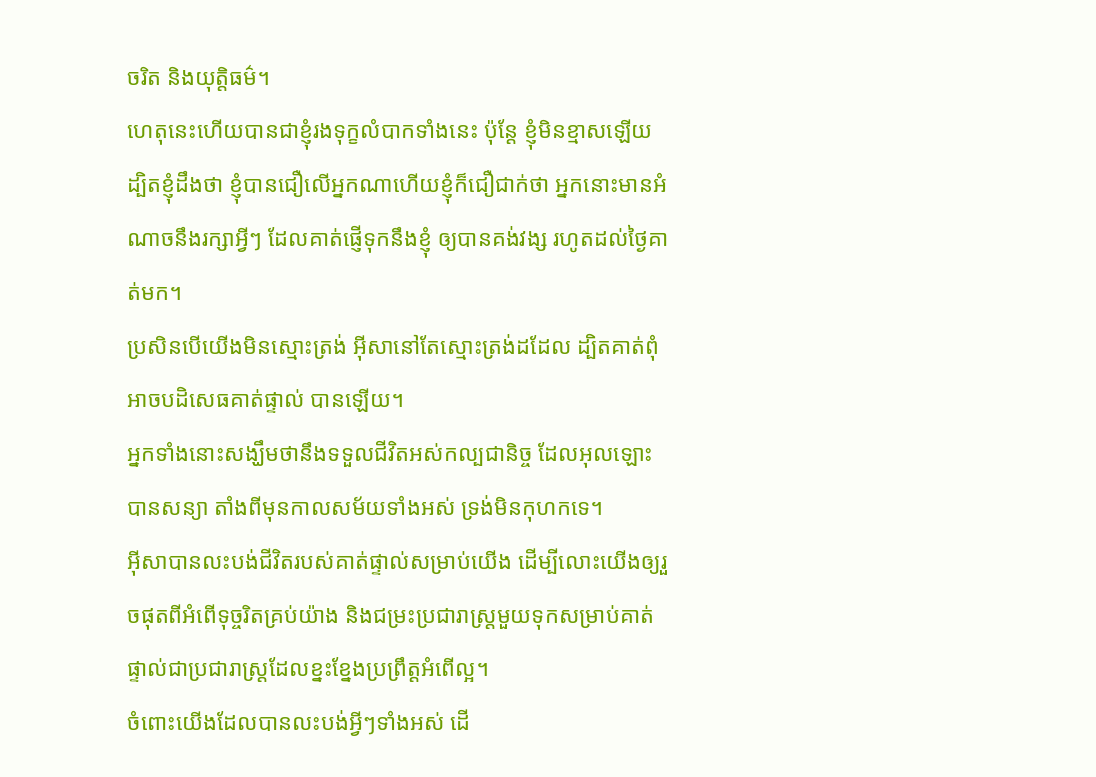ចរិត និងយុត្តិធម៌។
ហេតុនេះហើយបានជាខ្ញុំរងទុក្ខលំបាកទាំងនេះ ប៉ុន្ដែ ខ្ញុំមិនខ្មាសឡើយ ដ្បិតខ្ញុំដឹងថា ខ្ញុំបានជឿលើអ្នកណាហើយខ្ញុំក៏ជឿជាក់ថា អ្នកនោះមានអំណាចនឹងរក្សាអ្វីៗ ដែលគាត់ផ្ញើទុកនឹងខ្ញុំ ឲ្យបានគង់វង្ស រហូតដល់ថ្ងៃគាត់មក។
ប្រសិនបើយើងមិនស្មោះត្រង់ អ៊ីសានៅតែស្មោះត្រង់ដដែល ដ្បិតគាត់ពុំអាចបដិសេធគាត់ផ្ទាល់ បានឡើយ។
អ្នកទាំងនោះសង្ឃឹមថានឹងទទួលជីវិតអស់កល្បជានិច្ច ដែលអុលឡោះបានសន្យា តាំងពីមុនកាលសម័យទាំងអស់ ទ្រង់មិនកុហកទេ។
អ៊ីសាបានលះបង់ជីវិតរបស់គាត់ផ្ទាល់សម្រាប់យើង ដើម្បីលោះយើងឲ្យរួចផុតពីអំពើទុច្ចរិតគ្រប់យ៉ាង និងជម្រះប្រជារាស្ដ្រមួយទុកសម្រាប់គាត់ផ្ទាល់ជាប្រជារាស្ដ្រដែលខ្នះខ្នែងប្រព្រឹត្ដអំពើល្អ។
ចំពោះយើងដែលបានលះបង់អ្វីៗទាំងអស់ ដើ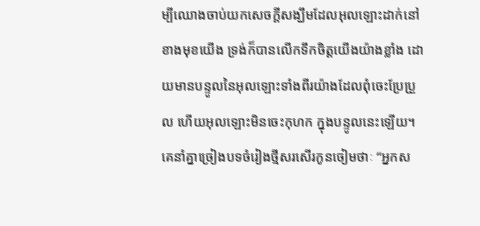ម្បីឈោងចាប់យកសេចក្ដីសង្ឃឹមដែលអុលឡោះដាក់នៅខាងមុខយើង ទ្រង់ក៏បានលើកទឹកចិត្ដយើងយ៉ាងខ្លាំង ដោយមានបន្ទូលនៃអុលឡោះទាំងពីរយ៉ាងដែលពុំចេះប្រែប្រួល ហើយអុលឡោះមិនចេះកុហក ក្នុងបន្ទូលនេះឡើយ។
គេនាំគ្នាច្រៀងបទចំរៀងថ្មីសរសើរកូនចៀមថាៈ “អ្នកស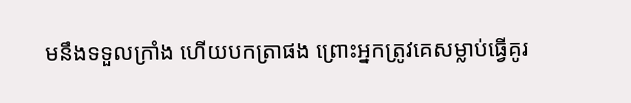មនឹងទទួលក្រាំង ហើយបកត្រាផង ព្រោះអ្នកត្រូវគេសម្លាប់ធ្វើគូរ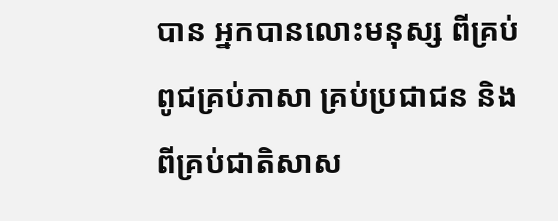បាន អ្នកបានលោះមនុស្ស ពីគ្រប់ពូជគ្រប់ភាសា គ្រប់ប្រជាជន និងពីគ្រប់ជាតិសាស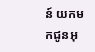ន៍ យកមកជូនអុ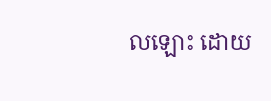លឡោះ ដោយ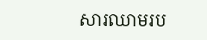សារឈាមរប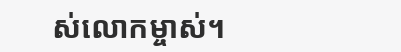ស់លោកម្ចាស់។